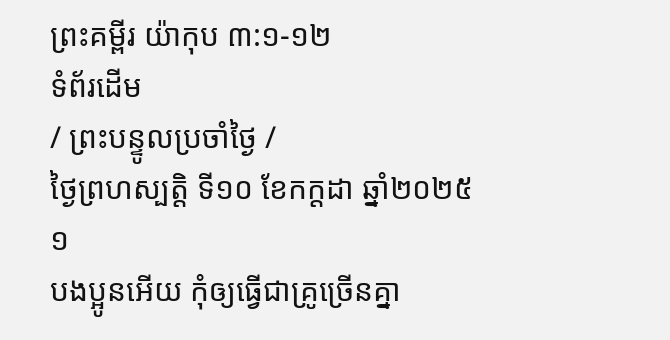ព្រះគម្ពីរ យ៉ាកុប ៣:១-១២
ទំព័រដើម
/ ព្រះបន្ទូលប្រចាំថ្ងៃ /
ថ្ងៃព្រហស្បតិ្ត ទី១០ ខែកក្តដា ឆ្នាំ២០២៥
១
បងប្អូនអើយ កុំឲ្យធ្វើជាគ្រូច្រើនគ្នា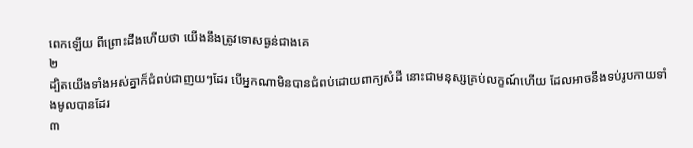ពេកឡើយ ពីព្រោះដឹងហើយថា យើងនឹងត្រូវទោសធ្ងន់ជាងគេ
២
ដ្បិតយើងទាំងអស់គ្នាក៏ជំពប់ជាញយៗដែរ បើអ្នកណាមិនបានជំពប់ដោយពាក្យសំដី នោះជាមនុស្សគ្រប់លក្ខណ៍ហើយ ដែលអាចនឹងទប់រូបកាយទាំងមូលបានដែរ
៣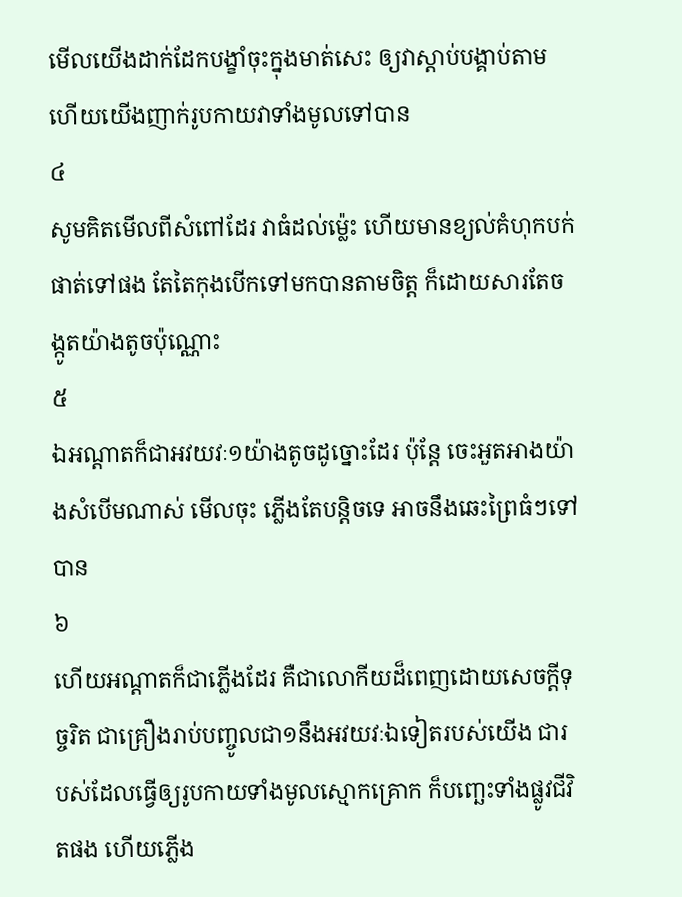មើលយើងដាក់ដែកបង្ខាំចុះក្នុងមាត់សេះ ឲ្យវាស្តាប់បង្គាប់តាម ហើយយើងញាក់រូបកាយវាទាំងមូលទៅបាន
៤
សូមគិតមើលពីសំពៅដែរ វាធំដល់ម៉្លេះ ហើយមានខ្យល់គំហុកបក់ផាត់ទៅផង តែតៃកុងបើកទៅមកបានតាមចិត្ត ក៏ដោយសារតែចង្កូតយ៉ាងតូចប៉ុណ្ណោះ
៥
ឯអណ្តាតក៏ជាអវយវៈ១យ៉ាងតូចដូច្នោះដែរ ប៉ុន្តែ ចេះអួតអាងយ៉ាងសំបើមណាស់ មើលចុះ ភ្លើងតែបន្តិចទេ អាចនឹងឆេះព្រៃធំៗទៅបាន
៦
ហើយអណ្តាតក៏ជាភ្លើងដែរ គឺជាលោកីយដ៏ពេញដោយសេចក្ដីទុច្ចរិត ជាគ្រឿងរាប់បញ្ចូលជា១នឹងអវយវៈឯទៀតរបស់យើង ជារបស់ដែលធ្វើឲ្យរូបកាយទាំងមូលស្មោកគ្រោក ក៏បញ្ឆេះទាំងផ្លូវជីវិតផង ហើយភ្លើង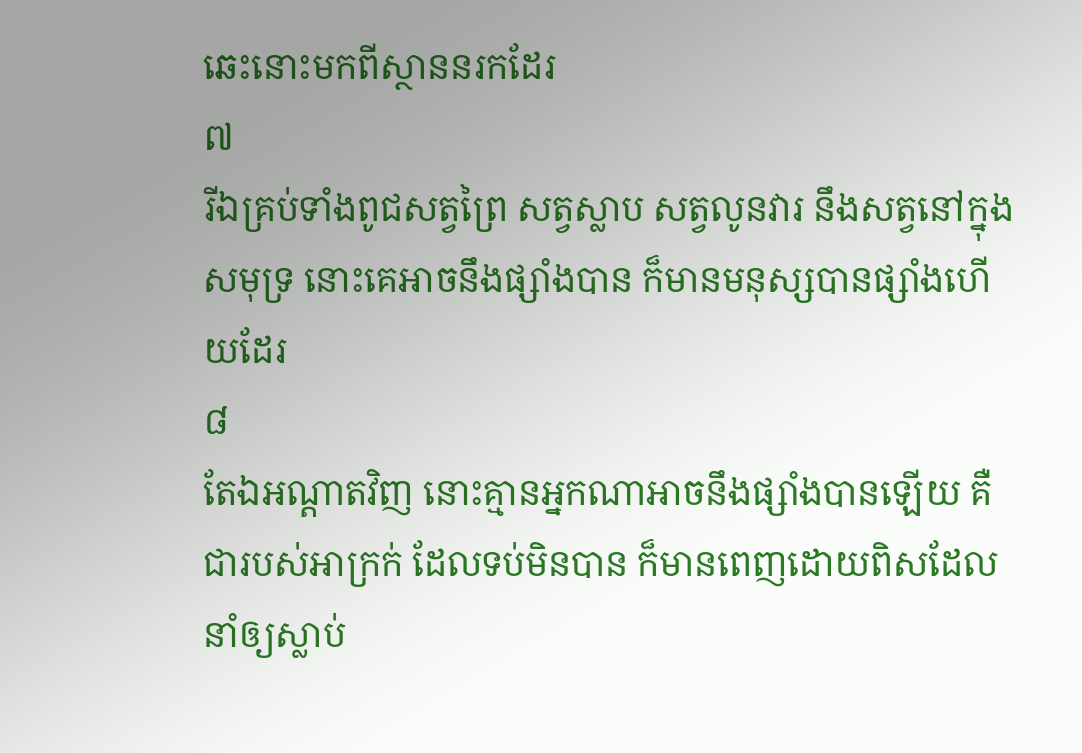ឆេះនោះមកពីស្ថាននរកដែរ
៧
រីឯគ្រប់ទាំងពូជសត្វព្រៃ សត្វស្លាប សត្វលូនវារ នឹងសត្វនៅក្នុងសមុទ្រ នោះគេអាចនឹងផ្សាំងបាន ក៏មានមនុស្សបានផ្សាំងហើយដែរ
៨
តែឯអណ្តាតវិញ នោះគ្មានអ្នកណាអាចនឹងផ្សាំងបានឡើយ គឺជារបស់អាក្រក់ ដែលទប់មិនបាន ក៏មានពេញដោយពិសដែលនាំឲ្យស្លាប់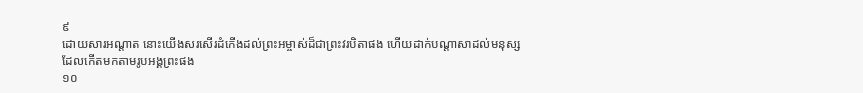៩
ដោយសារអណ្តាត នោះយើងសរសើរដំកើងដល់ព្រះអម្ចាស់ដ៏ជាព្រះវរបិតាផង ហើយដាក់បណ្តាសាដល់មនុស្ស ដែលកើតមកតាមរូបអង្គព្រះផង
១០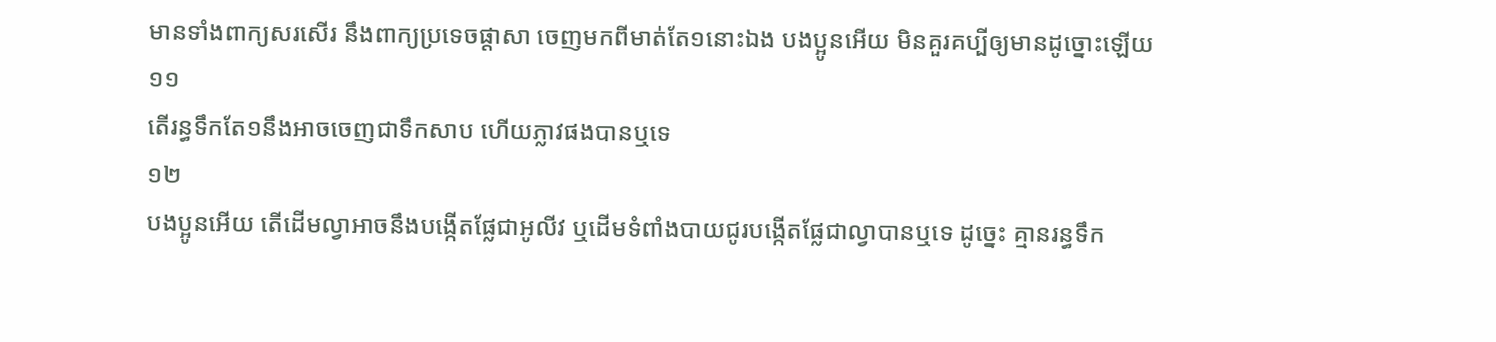មានទាំងពាក្យសរសើរ នឹងពាក្យប្រទេចផ្តាសា ចេញមកពីមាត់តែ១នោះឯង បងប្អូនអើយ មិនគួរគប្បីឲ្យមានដូច្នោះឡើយ
១១
តើរន្ធទឹកតែ១នឹងអាចចេញជាទឹកសាប ហើយភ្លាវផងបានឬទេ
១២
បងប្អូនអើយ តើដើមល្វាអាចនឹងបង្កើតផ្លែជាអូលីវ ឬដើមទំពាំងបាយជូរបង្កើតផ្លែជាល្វាបានឬទេ ដូច្នេះ គ្មានរន្ធទឹក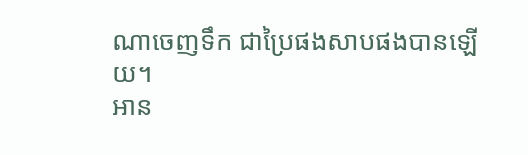ណាចេញទឹក ជាប្រៃផងសាបផងបានឡើយ។
អាន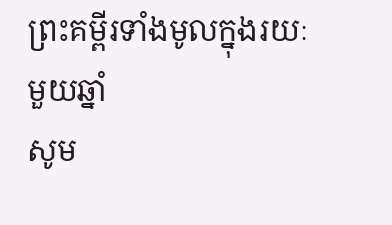ព្រះគម្ពីរទាំងមូលក្នុងរយៈមួយឆ្នាំ
សូម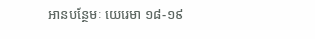អានបន្ថែមៈ យេរេមា ១៨-១៩